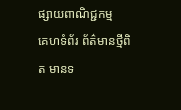ផ្សាយពាណិជ្ជកម្ម
គេហទំព័រ ព័ត៌មានថ្មីពិត មានទ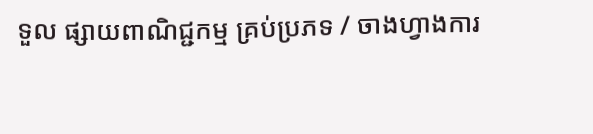ទួល ផ្សាយពាណិជ្ជកម្ម គ្រប់ប្រភទ / ចាងហ្វាងការ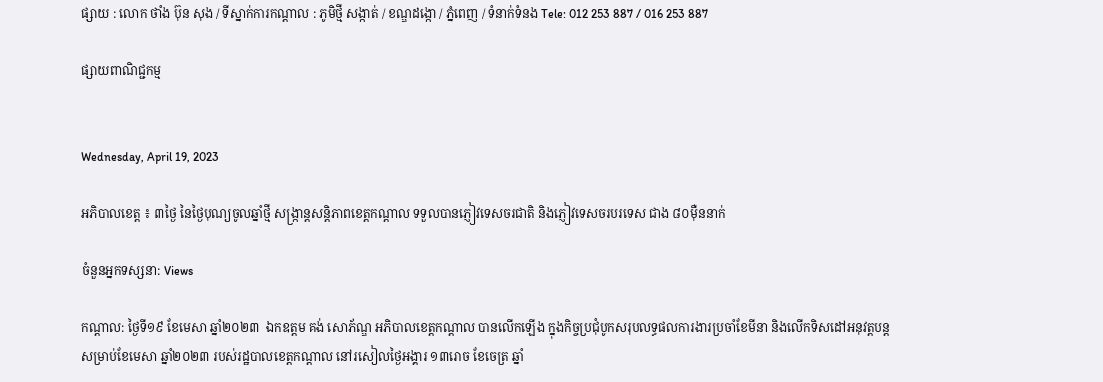ផ្សាយ : លោក ថាំង ប៊ុន សុង / ទីស្នាក់ការកណ្តាល : ភូមិថ្មី សង្កាត់ / ខណ្ឌដង្កោ / ភ្នំពេញ / ទំនាក់ទំនង Tele: 012 253 887 / 016 253 887

ផ្សាយពាណិជ្ជកម្ម


Wednesday, April 19, 2023

អភិបាលខេត្ត ៖ ៣ថ្ងៃ នៃថ្ងៃបុណ្យចូលឆ្នាំថ្មី សង្ក្រាន្តសន្តិភាពខេត្តកណ្ដាល ទទួលបានភ្ញៀវទេសចរជាតិ និងភ្ញៀវទេសចរបរទេស ជាង ៨០ម៉ឺននាក់

ចំនួនអ្នកទស្សនា: Views

កណ្ដាល: ថ្ងៃទី១៩ ខែមេសា ឆ្នាំ២០២៣  ឯកឧត្តម គង់ សោភ័ណ្ឌ អភិបាលខេត្តកណ្ដាល បានលើកឡើង ក្នុងកិច្ចប្រជុំបូកសរុបលទ្ធផលការងារប្រចាំខែមីនា និងលើកទិសដៅអនុវត្តបន្តសម្រាប់ខែមេសា ឆ្នាំ២០២៣ របស់រដ្ឋបាលខេត្តកណ្ដាល នៅរសៀលថ្ងៃអង្គារ ១៣រោច ខែចេត្រ ឆ្នាំ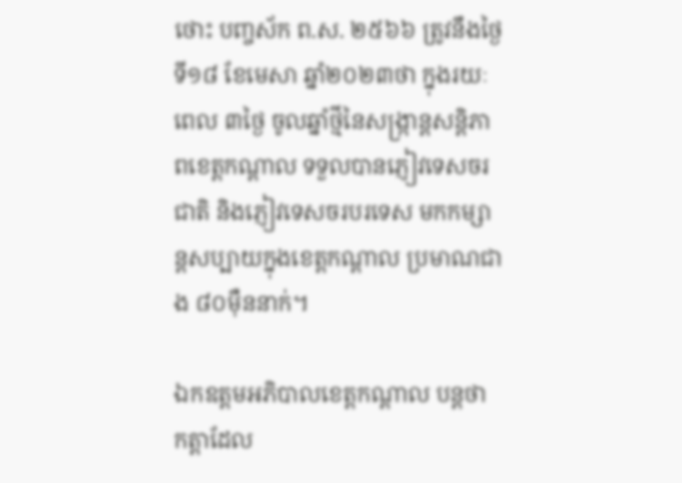ថោះ បញ្ចស័ក ព.ស. ២៥៦៦ ត្រូវនឹងថ្ងៃទី១៨ ខែមេសា ឆ្នាំ២០២៣ថា ក្នុងរយៈពេល ៣ថ្ងៃ ចូលឆ្នាំថ្មីនៃសង្ក្រាន្តសន្តិភាពខេត្តកណ្ដាល ទទួលបានភ្ញៀវទេសចរជាតិ និងភ្ញៀវទេសចរបរទេស មកកម្សាន្តសប្បាយក្នុងខេត្តកណ្ដាល ប្រមាណជាង ៨០ម៉ឺននាក់។

ឯកឧត្តមអភិបាលខេត្តកណ្ដាល បន្តថា កត្តាដែល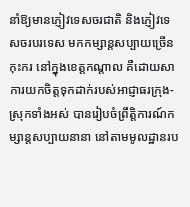នាំឱ្យមានភ្ញៀវទេសចរជាតិ និងភ្ញៀវទេសចរបរទេស មកកម្សាន្តសប្បាយច្រើនកុះករ នៅក្នុងខេត្តកណ្ដាល គឺដោយសាការយកចិត្តទុកដាក់របស់អាជ្ញាធរក្រុង-ស្រុកទាំងអស់ បានរៀបចំព្រឹត្តិការណ៍កម្សាន្តសប្បាយនានា នៅតាមមូលដ្ឋានរប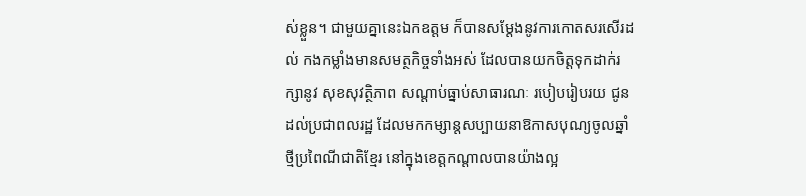ស់ខ្លួន។ ជាមួយគ្នានេះឯកឧត្តម ក៏បានសម្ដែងនូវការកោតសរសើរដល់ កងកម្លាំងមានសមត្ថកិច្ចទាំងអស់ ដែលបានយកចិត្តទុកដាក់រក្សានូវ សុខសុវត្ថិភាព សណ្ដាប់ធ្នាប់សាធារណៈ របៀបរៀបរយ ជូនដល់ប្រជាពលរដ្ឋ ដែលមកកម្សាន្តសប្បាយនាឱកាសបុណ្យចូលឆ្នាំថ្មីប្រពៃណីជាតិខ្មែរ នៅក្នុងខេត្តកណ្ដាលបានយ៉ាងល្អ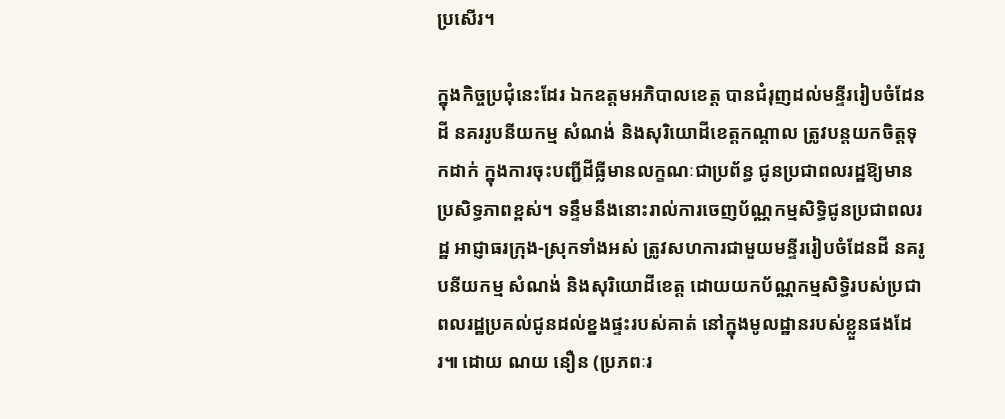ប្រសើរ។

ក្នុងកិច្ចប្រជុំនេះដែរ ឯកឧត្តមអភិបាលខេត្ត បានជំរុញដល់មន្ទីររៀបចំដែនដី នគររូបនីយកម្ម សំណង់ និងសុរិយោដីខេត្តកណ្ដាល ត្រូវបន្តយកចិត្តទុកដាក់ ក្នុងការចុះបញ្ជីដីធ្លីមានលក្ខណៈជាប្រព័ន្ធ ជូនប្រជាពលរដ្ឋឱ្យមានប្រសិទ្ធភាពខ្ពស់។ ទន្ទឹមនឹងនោះរាល់ការចេញប័ណ្ណកម្មសិទ្ធិជូនប្រជាពលរដ្ឋ អាជ្ញាធរក្រុង-ស្រុកទាំងអស់ ត្រូវសហការជាមួយមន្ទីររៀបចំដែនដី នគរូបនីយកម្ម សំណង់ និងសុរិយោដីខេត្ត ដោយយកប័ណ្ណកម្មសិទ្ធិរបស់ប្រជាពលរដ្ឋប្រគល់ជូនដល់ខ្នងផ្ទះរបស់គាត់ នៅក្នុងមូលដ្ឋានរបស់ខ្លួនផងដែរ៕ ដោយ ណយ នឿន (ប្រភពៈរ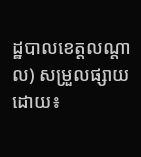ដ្ឋបាលខេត្តលណ្តាល) សម្រួលផ្សាយដោយ៖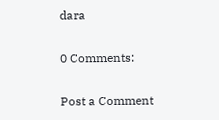dara

0 Comments:

Post a Comment